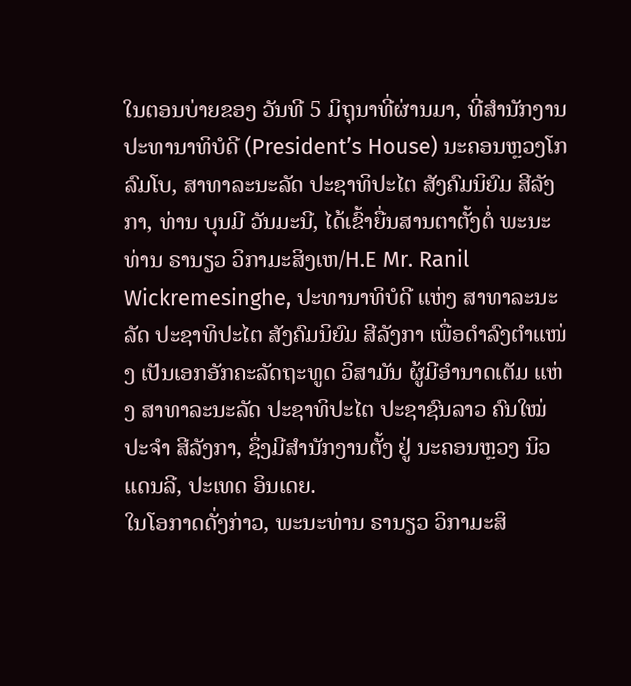ໃນຕອນບ່າຍຂອງ ວັນທີ 5 ມິຖຸນາທີ່ຜ່ານມາ, ທີ່ສໍານັກງານປະທານາທິບໍດີ (President’s House) ນະຄອນຫຼວງໂກລົມໂບ, ສາທາລະນະລັດ ປະຊາທິປະໄຕ ສັງຄົມນິຍົມ ສີລັງກາ, ທ່ານ ບຸນມີ ວັນມະນີ, ໄດ້ເຂົ້າຍື່ນສານຕາຕັ້ງຕໍ່ ພະນະທ່ານ ຣານຽວ ວິກາມະສິງເຫ/H.E Mr. Ranil Wickremesinghe, ປະທານາທິບໍດີ ແຫ່ງ ສາທາລະນະລັດ ປະຊາທິປະໄຕ ສັງຄົມນິຍົມ ສີລັງກາ ເພື່ອດຳລົງຕຳແໜ່ງ ເປັນເອກອັກຄະລັດຖະທູດ ວິສາມັນ ຜູ້ມີອຳນາດເຕັມ ແຫ່ງ ສາທາລະນະລັດ ປະຊາທິປະໄຕ ປະຊາຊົນລາວ ຄົນໃໝ່ ປະຈຳ ສີລັງກາ, ຊຶ່ງມີສໍານັກງານຕັ້ງ ຢູ່ ນະຄອນຫຼວງ ນິວແດນລີ, ປະເທດ ອິນເດຍ.
ໃນໂອກາດດັ່ງກ່າວ, ພະນະທ່ານ ຣານຽວ ວິກາມະສິ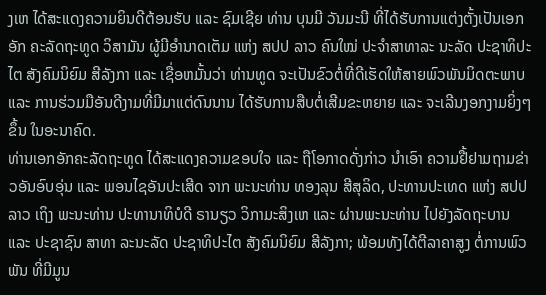ງເຫ ໄດ້ສະແດງຄວາມຍິນດີຕ້ອນຮັບ ແລະ ຊົມເຊີຍ ທ່ານ ບຸນມີ ວັນມະນີ ທີ່ໄດ້ຮັບການແຕ່ງຕັ້ງເປັນເອກອັກ ຄະລັດຖະທູດ ວິສາມັນ ຜູ້ມີອຳນາດເຕັມ ແຫ່ງ ສປປ ລາວ ຄົນໃໝ່ ປະຈຳສາທາລະ ນະລັດ ປະຊາທິປະໄຕ ສັງຄົມນິຍົມ ສີລັງກາ ແລະ ເຊື່ອຫມັ້ນວ່າ ທ່ານທູດ ຈະເປັນຂົວຕໍ່ທີ່ດີເຮັດໃຫ້ສາຍພົວພັນມິດຕະພາບ ແລະ ການຮ່ວມມືອັນດີງາມທີ່ມີມາແຕ່ດົນນານ ໄດ້ຮັບການສືບຕໍ່ເສີມຂະຫຍາຍ ແລະ ຈະເລີນງອກງາມຍິ່ງໆຂຶ້ນ ໃນອະນາຄົດ.
ທ່ານເອກອັກຄະລັດຖະທູດ ໄດ້ສະແດງຄວາມຂອບໃຈ ແລະ ຖືໂອກາດດັ່ງກ່າວ ນຳເອົາ ຄວາມຢື້ຢາມຖາມຂ່າວອັນອົບອຸ່ນ ແລະ ພອນໄຊອັນປະເສີດ ຈາກ ພະນະທ່ານ ທອງລຸນ ສີສຸລິດ, ປະທານປະເທດ ແຫ່ງ ສປປ ລາວ ເຖິງ ພະນະທ່ານ ປະທານາທິບໍດີ ຣານຽວ ວິກາມະສິງເຫ ແລະ ຜ່ານພະນະທ່ານ ໄປຍັງລັດຖະບານ ແລະ ປະຊາຊົນ ສາທາ ລະນະລັດ ປະຊາທິປະໄຕ ສັງຄົມນິຍົມ ສີລັງກາ; ພ້ອມທັງໄດ້ຕີລາຄາສູງ ຕໍ່ການພົວພັນ ທີ່ມີມູນ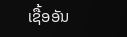ເຊື້ອອັນ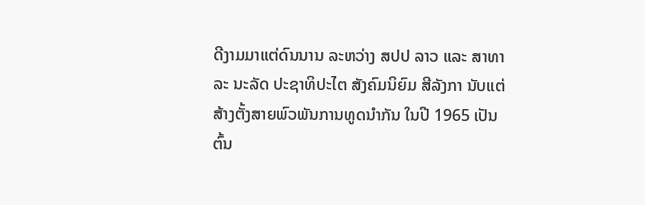ດີງາມມາແຕ່ດົນນານ ລະຫວ່າງ ສປປ ລາວ ແລະ ສາທາລະ ນະລັດ ປະຊາທິປະໄຕ ສັງຄົມນິຍົມ ສີລັງກາ ນັບແຕ່ສ້າງຕັ້ງສາຍພົວພັນການທູດນໍາກັນ ໃນປີ 1965 ເປັນ ຕົ້ນ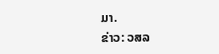ມາ.
ຂ່າວ: ວສລ